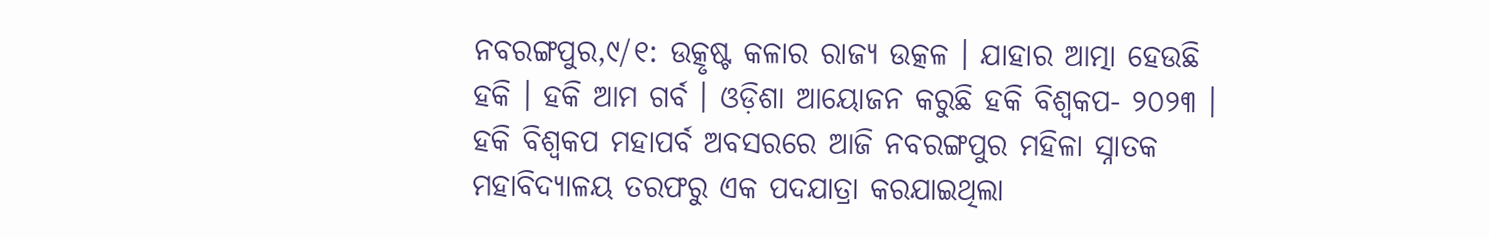ନବରଙ୍ଗପୁର,୯/୧: ଉତ୍କୃଷ୍ଟ କଳାର ରାଜ୍ୟ ଉତ୍କଳ । ଯାହାର ଆତ୍ମା ହେଉଛି ହକି । ହକି ଆମ ଗର୍ବ । ଓଡ଼ିଶା ଆୟୋଜନ କରୁଛି ହକି ବିଶ୍ୱକପ- ୨୦୨୩ । ହକି ବିଶ୍ୱକପ ମହାପର୍ବ ଅବସରରେ ଆଜି ନବରଙ୍ଗପୁର ମହିଳା ସ୍ନାତକ ମହାବିଦ୍ୟାଳୟ ତରଫରୁ ଏକ ପଦଯାତ୍ରା କରଯାଇଥିଲା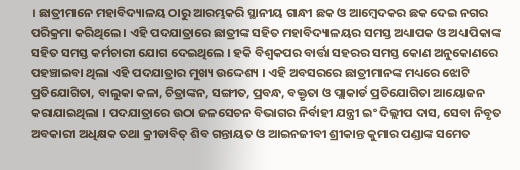। ଛାତ୍ରୀମାନେ ମହାବିଦ୍ୟାଳୟ ଠାରୁ ଆରମ୍ଭକରି ସ୍ଥାନୀୟ ଗାନ୍ଧୀ ଛକ ଓ ଆମ୍ବେଦକର ଛକ ଦେଇ ନଗର ପରିକ୍ରମା କରିଥିଲେ । ଏହି ପଦଯାତ୍ରାରେ ଛାତ୍ରୀଙ୍କ ସହିତ ମହାବିଦ୍ୟାଳୟର ସମସ୍ତ ଅଧ୍ୟାପକ ଓ ଅଧ୍ୟାପିକାଙ୍କ ସହିତ ସମସ୍ତ କର୍ମଚାରୀ ଯୋଗ ଦେଇଥିଲେ । ହକି ବିଶ୍ୱକପର ବାର୍ତ୍ତା ସହରର ସମସ୍ତ କୋଣ ଅନୁକୋଣରେ ପହଞ୍ଚାଇବା ଥିଲା ଏହି ପଦଯାତ୍ରାର ମୁଖ୍ୟ ଉଦ୍ଦେଶ୍ୟ । ଏହି ଅବସରରେ ଛାତ୍ରୀମାନଙ୍କ ମଧ୍ୟରେ ଝୋଟି ପ୍ରତିଯୋଗିତା, ବାଲୁକା କଳା, ଚିତ୍ରାଙ୍କନ, ସଙ୍ଗୀତ, ପ୍ରବନ୍ଧ, ବକ୍ତୃତା ଓ ପ୍ଲାକାର୍ଡ ପ୍ରତିଯୋଗିତା ଆୟୋଜନ କରାଯାଇଥିଲା । ପଦଯାତ୍ରାରେ ଉଠା ଜଳସେଚନ ବିଭାଗର ନିର୍ବାହୀ ଯନ୍ତ୍ରୀ ଇଂ ଦିଲ୍ଲୀପ ଦାସ, ସେବା ନିବୃତ ଅବକାରୀ ଅଧିକ୍ଷକ ତଥା କ୍ରୀଡାବିତ୍ ଶିବ ଗନ୍ତାୟତ ଓ ଆଇନଜୀବୀ ଶ୍ରୀକାନ୍ତ କୁମାର ପଣ୍ଡାଙ୍କ ସମେତ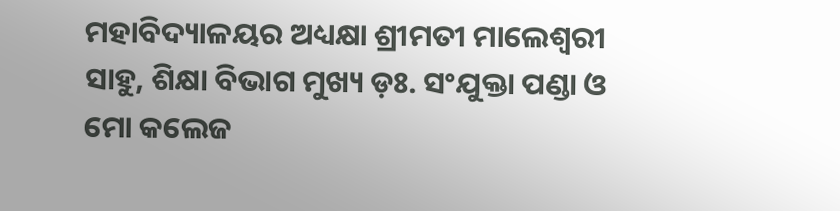ମହାବିଦ୍ୟାଳୟର ଅଧ୍ୟକ୍ଷା ଶ୍ରୀମତୀ ମାଲେଶ୍ୱରୀ ସାହୁ, ଶିକ୍ଷା ବିଭାଗ ମୁଖ୍ୟ ଡ଼ଃ. ସଂଯୁକ୍ତା ପଣ୍ଡା ଓ ମୋ କଲେଜ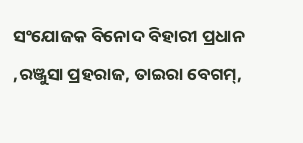ସଂଯୋଜକ ବିନୋଦ ବିହାରୀ ପ୍ରଧାନ ,ରଞ୍ଜୁସା ପ୍ରହରାଜ, ତାଇରା ବେଗମ୍,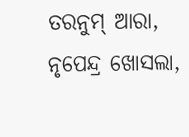ତରନୁମ୍ ଆରା, ନୃପେନ୍ଦ୍ର ଖୋସଲା,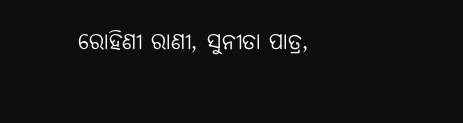ରୋହିଣୀ ରାଣୀ, ସୁନୀତା ପାତ୍ର,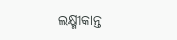ଲକ୍ଷ୍ମୀକାନ୍ତ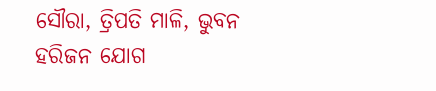ସୌରା, ତ୍ରିପତି ମାଳି, ଭୁବନ ହରିଜନ ଯୋଗ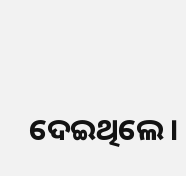ଦେଇଥିଲେ ।